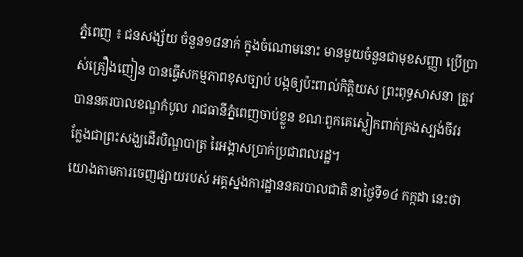ភ្នំពេញ ៖ ជនសង្ស័យ ចំនួន១៨នាក់ ក្នុងចំណោមនោះ មានមួយចំនួនជាមុខសញ្ញា ប្រើប្រាស់គ្រឿងញៀន បានធ្វើសកម្មភាពខុសច្បាប់ បង្កឲ្យប៉ះពាល់កិត្តិយស ព្រះពុទ្ធសាសនា ត្រូវបាននគរបាលខណ្ឌកំបូល រាជធានីភ្នំពេញចាប់ខ្លួន ខណៈពួកគេស្លៀកពាក់គ្រងស្បង់ចីវរ ក្លែងជាព្រះសង្ឃដើរបិណ្ឌបាត្រ រៃអង្គាសប្រាក់ប្រជាពលរដ្ឋ។
យោងតាមការចេញផ្សាយរបស់ អគ្គស្នងការដ្ឋាននគរបាលជាតិ នាថ្ងៃទី១៤ កក្កដា នេះថា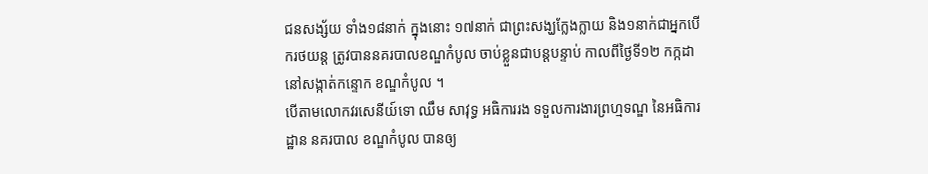ជនសង្ស័យ ទាំង១៨នាក់ ក្នុងនោះ ១៧នាក់ ជាព្រះសង្ឃក្លែងក្លាយ និង១នាក់ជាអ្នកបើករថយន្ត ត្រូវបាននគរបាលខណ្ឌកំបូល ចាប់ខ្លួនជាបន្តបន្ទាប់ កាលពីថ្ងៃទី១២ កក្កដា នៅសង្កាត់កន្ទោក ខណ្ឌកំបូល ។
បើតាមលោកវរសេនីយ៍ទោ ឈឹម សាវុទ្ធ អធិការរង ទទួលការងារព្រហ្មទណ្ឌ នៃអធិការដ្ឋាន នគរបាល ខណ្ឌកំបូល បានឲ្យ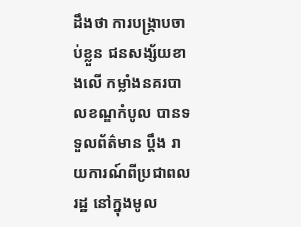ដឹងថា ការបង្ក្រាបចាប់ខ្លួន ជនសង្ស័យខាងលើ កម្លាំងនគរបាលខណ្ឌកំបូល បានទទួលព័ត៌មាន ប្តឹង រាយការណ៍ពីប្រជាពលរដ្ឋ នៅក្នុងមូល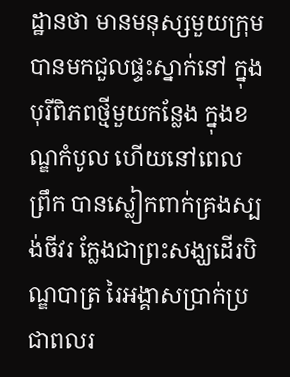ដ្ឋានថា មានមនុស្សមួយក្រុម បានមកជួលផ្ទះស្នាក់នៅ ក្នុងបុរីពិភពថ្មីមួយកន្លែង ក្នុងខណ្ឌកំបូល ហើយនៅពេលព្រឹក បានស្លៀកពាក់គ្រងស្បង់ចីវរ ក្លែងជាព្រះសង្ឃដើរបិណ្ឌបាត្រ រៃអង្គាសប្រាក់ប្រជាពលរ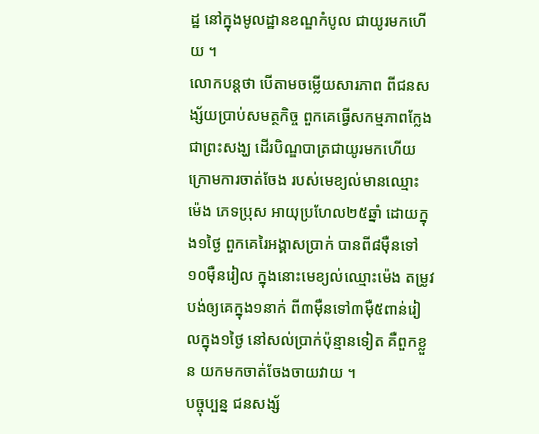ដ្ឋ នៅក្នុងមូលដ្ឋានខណ្ឌកំបូល ជាយូរមកហើយ ។
លោកបន្ដថា បើតាមចម្លើយសារភាព ពីជនសង្ស័យប្រាប់សមត្ថកិច្ច ពួកគេធ្វើសកម្មភាពក្លែងជាព្រះសង្ឃ ដើរបិណ្ឌបាត្រជាយូរមកហើយ ក្រោមការចាត់ចែង របស់មេខ្យល់មានឈ្មោះ ម៉េង ភេទប្រុស អាយុប្រហែល២៥ឆ្នាំ ដោយក្នុង១ថ្ងៃ ពួកគេរៃអង្គាសប្រាក់ បានពី៨ម៉ឺនទៅ១០ម៉ឺនរៀល ក្នុងនោះមេខ្យល់ឈ្មោះម៉េង តម្រូវបង់ឲ្យគេក្នុង១នាក់ ពី៣ម៉ឺនទៅ៣ម៉ឺ៥ពាន់រៀលក្នុង១ថ្ងៃ នៅសល់ប្រាក់ប៉ុន្មានទៀត គឺពួកខ្លួន យកមកចាត់ចែងចាយវាយ ។
បច្ចុប្បន្ន ជនសង្ស័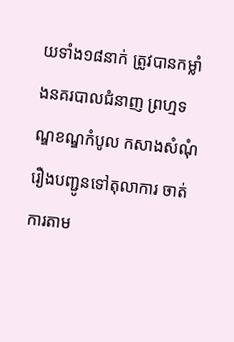យទាំង១៨នាក់ ត្រូវបានកម្លាំងនគរបាលជំនាញ ព្រហ្មទណ្ឌខណ្ឌកំបូល កសាងសំណុំរឿងបញ្ជូនទៅតុលាការ ចាត់ការតាម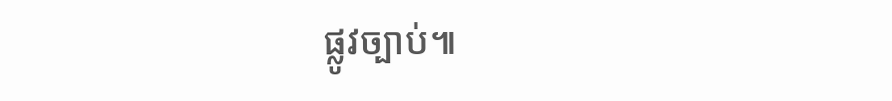ផ្លូវច្បាប់៕